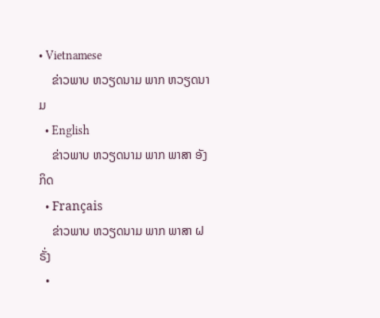• Vietnamese
    ຂ່າວພາບ ຫວຽດນາມ ພາກ ຫວຽດນາມ
  • English
    ຂ່າວພາບ ຫວຽດນາມ ພາກ ພາສາ ອັງກິດ
  • Français
    ຂ່າວພາບ ຫວຽດນາມ ພາກ ພາສາ ຝຣັ່ງ
  •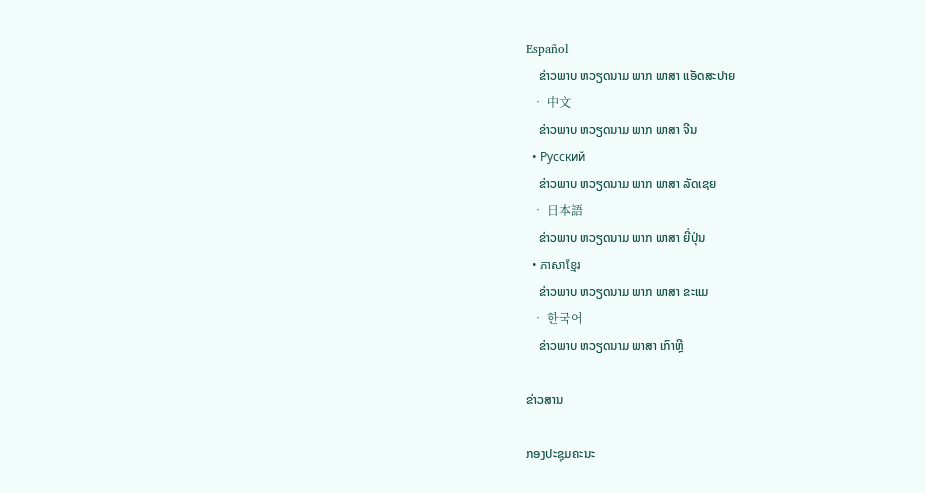Español
    ຂ່າວພາບ ຫວຽດນາມ ພາກ ພາສາ ແອັດສະປາຍ
  • 中文
    ຂ່າວພາບ ຫວຽດນາມ ພາກ ພາສາ ຈີນ
  • Русский
    ຂ່າວພາບ ຫວຽດນາມ ພາກ ພາສາ ລັດເຊຍ
  • 日本語
    ຂ່າວພາບ ຫວຽດນາມ ພາກ ພາສາ ຍີ່ປຸ່ນ
  • ភាសាខ្មែរ
    ຂ່າວພາບ ຫວຽດນາມ ພາກ ພາສາ ຂະແມ
  • 한국어
    ຂ່າວພາບ ຫວຽດນາມ ພາສາ ເກົາຫຼີ

ຂ່າວສານ

ກອງປະຊຸມຄະນະ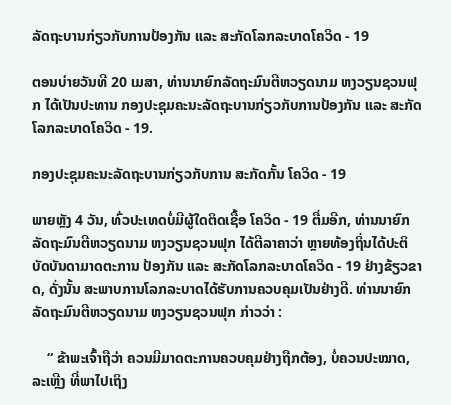ລັດຖະບານກ່ຽວກັບການປ້ອງກັນ ແລະ ສະກັດໂລກລະບາດໂຄວິດ - 19

ຕອນບ່າຍວັນທີ 20 ເມສາ, ທ່ານນາຍົກລັດຖະມົນຕີຫວຽດນາມ ຫງວຽນຊວນຟຸກ ໄດ້ເປັນປະທານ ກອງປະຊຸມຄະນະລັດຖະບານກ່ຽວກັບການປ້ອງກັນ ແລະ ສະກັດໂລກລະບາດໂຄວິດ - 19.

ກອງປະຊຸມຄະນະລັດຖະບານກ່ຽວກັບການ ສະກັດກັ້ນ ໂຄວິດ - 19

ພາຍຫຼັງ 4 ວັນ, ທົ່ວປະເທດບໍ່ມີຜູ້ໃດຕິດເຊື້ອ ໂຄວິດ - 19 ຕື່ມອີກ, ທ່ານນາຍົກລັດຖະມົນຕີຫວຽດນາມ ຫງວຽນຊວນຟຸກ ໄດ້ຕີລາຄາວ່າ ຫຼາຍທ້ອງຖິ່ນໄດ້ປະຕິບັດບັນດາມາດຕະການ ປ້ອງກັນ ແລະ ສະກັດໂລກລະບາດໂຄວິດ - 19 ຢ່າງຂ້ຽວຂາດ, ດັ່ງນັ້ນ ສະພາບການໂລກລະບາດໄດ້ຮັບການຄວບຄຸມເປັນຢ່າງດີ. ທ່ານນາຍົກລັດຖະມົນຕີຫວຽດນາມ ຫງວຽນຊວນຟຸກ ກ່າວວ່າ :

    “ ຂ້າພະເຈົ້າຖືວ່າ ຄວນມີມາດຕະການຄວບຄຸມຢ່າງຖືກຕ້ອງ, ບໍ່ຄວນປະໝາດ, ລະເຫຼີງ ທີ່ພາໄປເຖິງ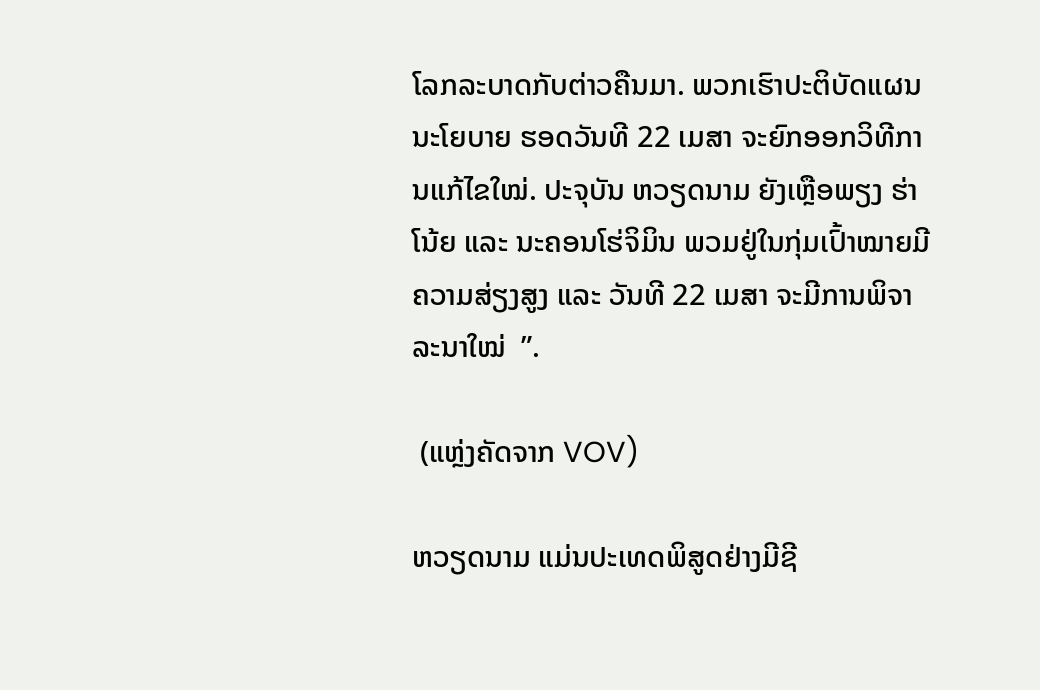ໂລກລະບາດກັບຕ່າວຄືນມາ. ພວກເຮົາປະຕິບັດແຜນນະໂຍບາຍ ຮອດວັນທີ 22 ເມສາ ຈະຍົກອອກວິທີການແກ້ໄຂໃໝ່. ປະຈຸບັນ ຫວຽດນາມ ຍັງເຫຼືອພຽງ ຮ່າໂນ້ຍ ແລະ ນະຄອນໂຮ່ຈິມິນ ພວມຢູ່ໃນກຸ່ມເປົ້າໝາຍມີຄວາມສ່ຽງສູງ ແລະ ວັນທີ 22 ເມສາ ຈະມີການພິຈາລະນາໃໝ່  ”.

 (ແຫຼ່ງຄັດຈາກ VOV)

ຫວຽດນາມ ແມ່ນປະເທດພິສູດຢ່າງມີຊີ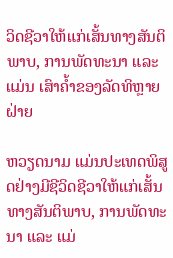ວິດຊີວາໃຫ້ແກ່ເສັ້ນທາງສັນຕິພາບ, ການພັດທະນາ ແລະ ແມ່ນ ເສົາຄ້ຳຂອງລັດທິຫຼາຍຝ່າຍ

ຫວຽດນາມ ແມ່ນປະເທດພິສູດຢ່າງມີຊີວິດຊີວາໃຫ້ແກ່ເສັ້ນທາງສັນຕິພາບ, ການພັດທະນາ ແລະ ແມ່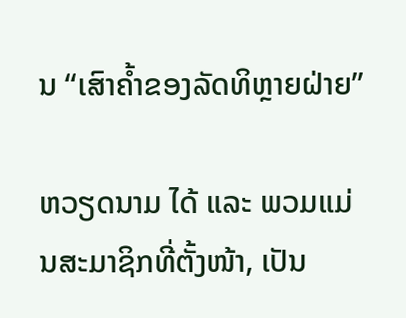ນ “ເສົາຄ້ຳຂອງລັດທິຫຼາຍຝ່າຍ”

ຫວຽດນາມ ໄດ້ ແລະ ພວມແມ່ນສະມາຊິກທີ່ຕັ້ງໜ້າ, ເປັນ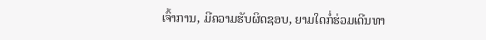ເຈົ້າການ, ມີຄວາມຮັບຜິດຊອບ, ຍາມໃດກໍ່ຮ່ວມເດີນທາ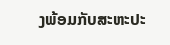ງພ້ອມກັບສະຫະປະ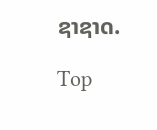ຊາຊາດ.

Top